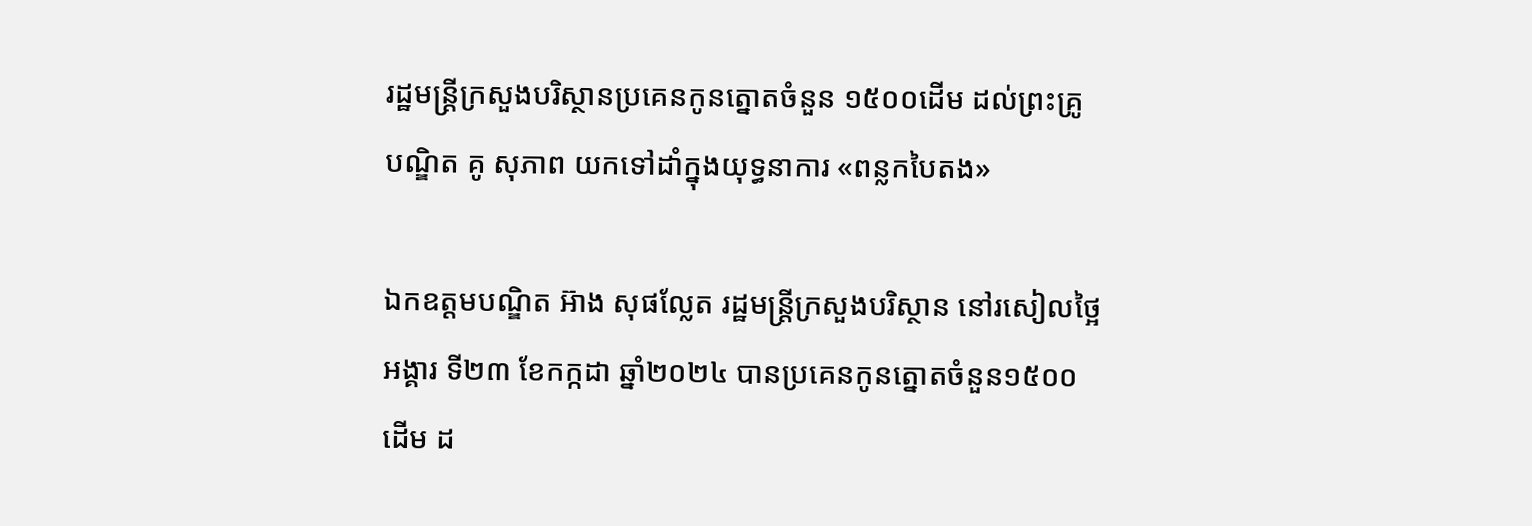រដ្ឋមន្រ្តីក្រសួងបរិស្ថានប្រគេនកូនត្នោតចំនួន ១៥០០ដើម ដល់ព្រះគ្រូ បណ្ឌិត គូ សុភាព យកទៅដាំក្នុងយុទ្ធនាការ «ពន្លកបៃតង»

ឯកឧត្តមបណ្ឌិត អ៊ាង សុផល្លែត រដ្ឋមន្រ្តីក្រសួងបរិស្ថាន នៅរសៀលថ្អៃអង្គារ ទី២៣ ខែកក្កដា ឆ្នាំ២០២៤ បានប្រគេនកូនត្នោតចំនួន១៥០០ ដើម ដ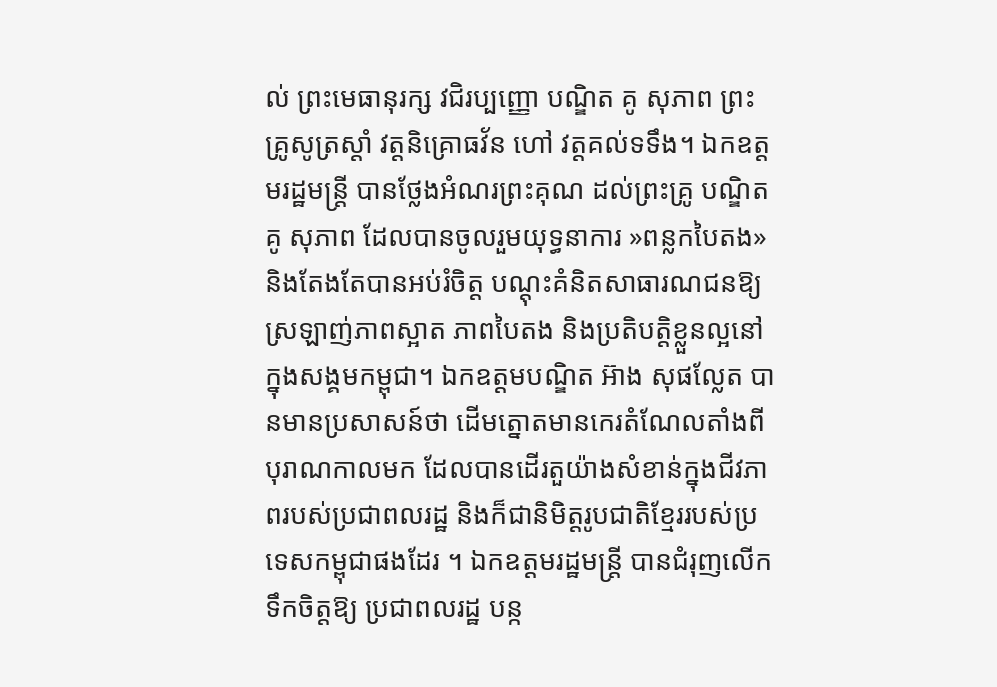ល់ ព្រះមេធានុរក្ស វជិរប្បញ្ញោ បណ្ឌិត គូ សុភាព ព្រះគ្រូសូត្រស្តាំ វត្តនិគ្រោធវ័ន ហៅ វត្តគល់ទទឹង។ ឯកឧត្តមរដ្ឋមន្រ្តី បានថ្លែងអំណរព្រះគុណ ដល់ព្រះគ្រូ បណ្ឌិត គូ សុភាព ដែលបានចូលរួមយុទ្ធនាការ »ពន្លកបៃតង» និងតែងតែបានអប់រំចិត្ត បណ្តុះគំនិតសាធារណជនឱ្យស្រឡាញ់ភាពស្អាត ភាពបៃតង និងប្រតិបត្តិខ្លួនល្អនៅក្នុងសង្គមកម្ពុជា។ ឯកឧត្តមបណ្ឌិត អ៊ាង សុផល្លែត បានមានប្រសាសន៍ថា ដើមត្នោតមានកេរតំណែលតាំងពីបុរាណកាលមក ដែលបានដើរតួយ៉ាងសំខាន់ក្នុងជីវភាពរបស់ប្រជាពលរដ្ឋ និងក៏ជានិមិត្តរូបជាតិខ្មែររបស់ប្រទេសកម្ពុជាផងដែរ ។ ឯកឧត្តមរដ្ឋមន្រ្តី បានជំរុញលើកទឹកចិត្តឱ្យ ប្រជាពលរដ្ឋ បន្ក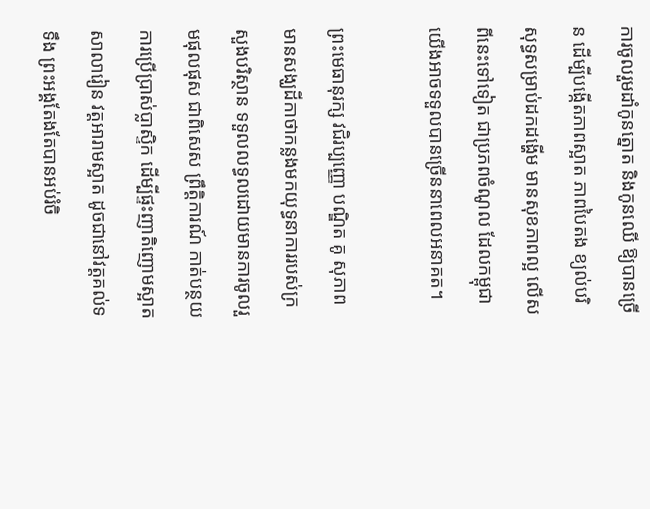ការចូលរួមដាំកូនត្នោត និងកូនឈើ ឱ្យបានច្រើន ដើម្បីបង្កើតភាពស្អាត ភាពបៃតង ខ្យល់បរិសុទ្ធសម្រាប់ដកដង្ហើម មានសុខភាពល្អ លើសពីនេះទៅទៀត ជាប្រភពចំណូល ដែលកម្ពុជាយើងអាចទទួលបានច្រើននាពេលអនាគត។

ព្រះមេធានុរក្ស វជិរប្បញ្ញោ បណ្ឌិត គូ សុភាព មានសង្ឃដីកាថាកន្លងមកយុទ្ធនាការរបស់ក្រសួងបរិស្ថាន ទទួលលទ្ធលដោយមានការចូលរួមផុលផុស ជាពិសេស ព្រឹត្តិការណ៍ កាត់បន្ថយការប្រើប្រាស់ប្លាស្ទិក ដើម្បីផ្ទះញាតិញោមស្អាត សាលារៀន វត្តអារាមស្អាត ដូចជានៅវត្តគល់ទទឹង ព្រះអង្គតែងតែបានអប់រំចិ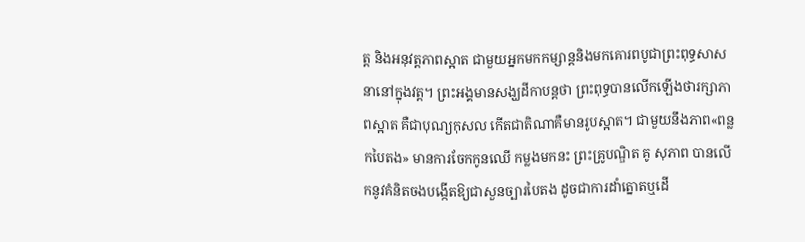ត្ត និងអនុវត្តភាពស្អាត ជាមួយអ្នកមកកម្សាន្តនិងមកគោរពបូជាព្រះពុទ្ធសាសនានៅក្នុងវត្ត។ ព្រះអង្គមានសង្ឃដីកាបន្តថា ព្រះពុទ្ធបានលើកឡើងថារក្សាភាពស្អាត គឺជាបុណ្យកុសល កើតជាតិណាគឺមានរូបស្អាត។ ជាមួយនឹងភាព«ពន្លកបៃតង» មានការចែកកូនឈើ កម្លងមកនះ ព្រះគ្រូបណ្ឌិត គូ សុភាព បានលើកនូវគំនិតចងបង្កើតឱ្យជាសួនច្បារបៃតង ដូចជាការដាំត្នោតឬដើ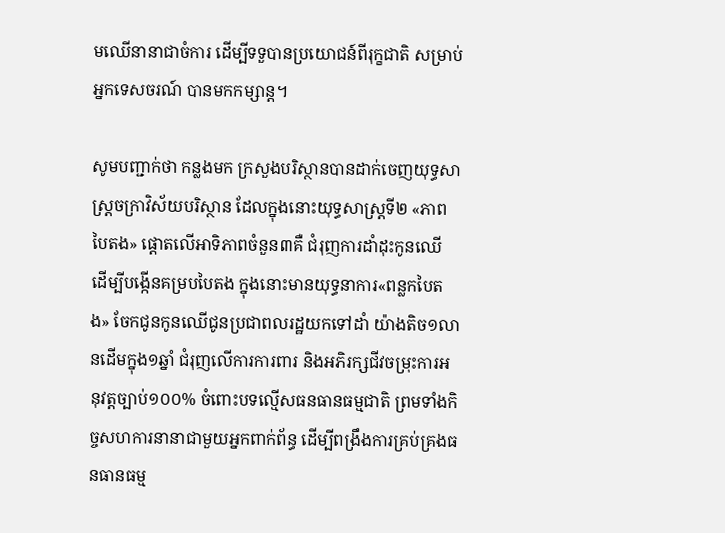មឈើនានាជាចំការ ដើម្បីទទួបានប្រយោជន៍ពីរុក្ខជាតិ សម្រាប់អ្នកទេសចរណ៍ បានមកកម្សាន្ត។

សូមបញ្ជាក់ថា កន្លងមក ក្រសួងបរិស្ថានបានដាក់ចេញយុទ្ធសាស្រ្តចក្រាវិស័យបរិស្ថាន ដែលក្នុងនោះយុទ្ធសាស្ត្រទី២ «ភាពបៃតង» ផ្តោតលើអាទិភាពចំនួន៣គឺ ជំរុញការដាំដុះកូនឈើ ដើម្បីបង្កើនគម្របបៃតង ក្នុងនោះមានយុទ្ធនាការ«ពន្លកបៃតង» ចែកជូនកូនឈើជូនប្រជាពលរដ្ឋយកទៅដាំ យ៉ាងតិច១លានដើមក្នុង១ឆ្នាំ ជំរុញលើការការពារ និងអភិរក្សជីវចម្រុះការអនុវត្តច្បាប់១០០% ចំពោះបទល្មើសធនធានធម្មជាតិ ព្រមទាំងកិច្ចសហការនានាជាមួយអ្នកពាក់ព័ន្ធ ដើម្បីពង្រឹងការគ្រប់គ្រងធនធានធម្ម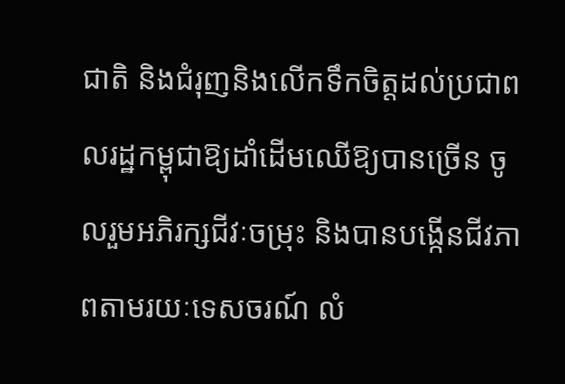ជាតិ និងជំរុញនិងលើកទឹកចិត្តដល់ប្រជាពលរដ្ឋកម្ពុជាឱ្យដាំដើមឈើឱ្យបានច្រើន ចូលរួមអភិរក្សជីវៈចម្រុះ និងបានបង្កើនជីវភាពតាមរយៈទេសចរណ៍ លំ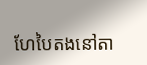ហែបៃតងនៅតា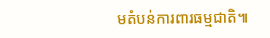មតំបន់ការពារធម្មជាតិ៕